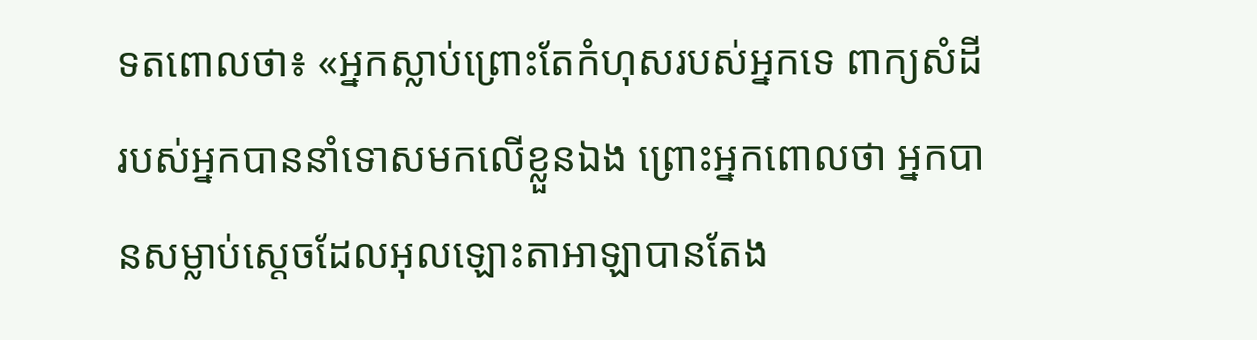ទតពោលថា៖ «អ្នកស្លាប់ព្រោះតែកំហុសរបស់អ្នកទេ ពាក្យសំដីរបស់អ្នកបាននាំទោសមកលើខ្លួនឯង ព្រោះអ្នកពោលថា អ្នកបានសម្លាប់ស្ដេចដែលអុលឡោះតាអាឡាបានតែង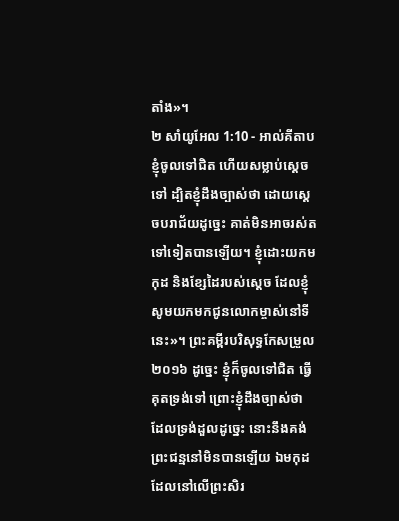តាំង»។
២ សាំយូអែល 1:10 - អាល់គីតាប ខ្ញុំចូលទៅជិត ហើយសម្លាប់ស្តេចទៅ ដ្បិតខ្ញុំដឹងច្បាស់ថា ដោយស្តេចបរាជ័យដូច្នេះ គាត់មិនអាចរស់តទៅទៀតបានឡើយ។ ខ្ញុំដោះយកមកុដ និងខ្សែដៃរបស់ស្តេច ដែលខ្ញុំសូមយកមកជូនលោកម្ចាស់នៅទីនេះ»។ ព្រះគម្ពីរបរិសុទ្ធកែសម្រួល ២០១៦ ដូច្នេះ ខ្ញុំក៏ចូលទៅជិត ធ្វើគុតទ្រង់ទៅ ព្រោះខ្ញុំដឹងច្បាស់ថា ដែលទ្រង់ដួលដូច្នេះ នោះនឹងគង់ព្រះជន្មនៅមិនបានឡើយ ឯមកុដដែលនៅលើព្រះសិរ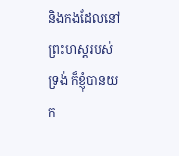និងកងដែលនៅព្រះហស្តរបស់ទ្រង់ ក៏ខ្ញុំបានយក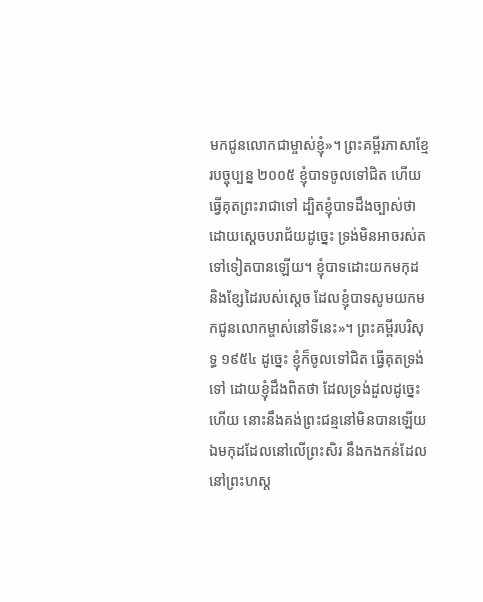មកជូនលោកជាម្ចាស់ខ្ញុំ»។ ព្រះគម្ពីរភាសាខ្មែរបច្ចុប្បន្ន ២០០៥ ខ្ញុំបាទចូលទៅជិត ហើយធ្វើគុតព្រះរាជាទៅ ដ្បិតខ្ញុំបាទដឹងច្បាស់ថា ដោយស្ដេចបរាជ័យដូច្នេះ ទ្រង់មិនអាចរស់តទៅទៀតបានឡើយ។ ខ្ញុំបាទដោះយកមកុដ និងខ្សែដៃរបស់ស្ដេច ដែលខ្ញុំបាទសូមយកមកជូនលោកម្ចាស់នៅទីនេះ»។ ព្រះគម្ពីរបរិសុទ្ធ ១៩៥៤ ដូច្នេះ ខ្ញុំក៏ចូលទៅជិត ធ្វើគុតទ្រង់ទៅ ដោយខ្ញុំដឹងពិតថា ដែលទ្រង់ដួលដូច្នេះហើយ នោះនឹងគង់ព្រះជន្មនៅមិនបានឡើយ ឯមកុដដែលនៅលើព្រះសិរ នឹងកងកន់ដែលនៅព្រះហស្ត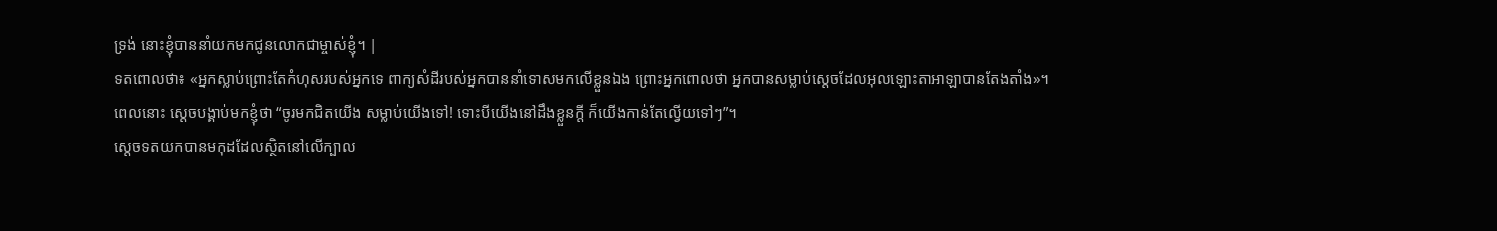ទ្រង់ នោះខ្ញុំបាននាំយកមកជូនលោកជាម្ចាស់ខ្ញុំ។ |
ទតពោលថា៖ «អ្នកស្លាប់ព្រោះតែកំហុសរបស់អ្នកទេ ពាក្យសំដីរបស់អ្នកបាននាំទោសមកលើខ្លួនឯង ព្រោះអ្នកពោលថា អ្នកបានសម្លាប់ស្ដេចដែលអុលឡោះតាអាឡាបានតែងតាំង»។
ពេលនោះ ស្តេចបង្គាប់មកខ្ញុំថា “ចូរមកជិតយើង សម្លាប់យើងទៅ! ទោះបីយើងនៅដឹងខ្លួនក្តី ក៏យើងកាន់តែល្វើយទៅៗ”។
ស្តេចទតយកបានមកុដដែលស្ថិតនៅលើក្បាល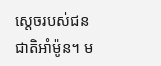ស្តេចរបស់ជនជាតិអាំម៉ូន។ ម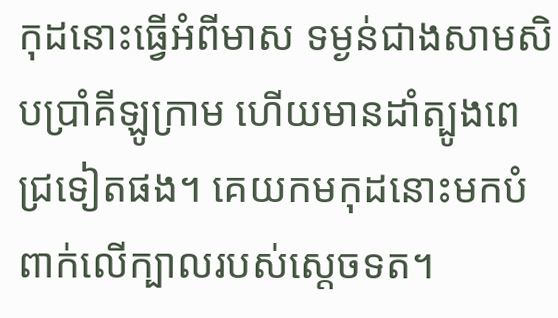កុដនោះធ្វើអំពីមាស ទម្ងន់ជាងសាមសិបប្រាំគីឡូក្រាម ហើយមានដាំត្បូងពេជ្រទៀតផង។ គេយកមកុដនោះមកបំពាក់លើក្បាលរបស់ស្តេចទត។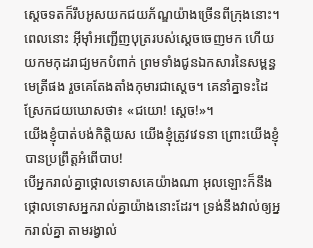ស្តេចទតក៏រឹបអូសយកជយភ័ណ្ឌយ៉ាងច្រើនពីក្រុងនោះ។
ពេលនោះ អ៊ីមុាំអញ្ជើញបុត្ររបស់ស្តេចចេញមក ហើយយកមកុដរាជ្យមកបំពាក់ ព្រមទាំងជូនឯកសារនៃសម្ពន្ធមេត្រីផង រួចគេតែងតាំងកុមារជាស្តេច។ គេនាំគ្នាទះដៃស្រែកជយឃោសថា៖ «ជយោ! ស្តេច!»។
យើងខ្ញុំបាត់បង់កិត្តិយស យើងខ្ញុំត្រូវវេទនា ព្រោះយើងខ្ញុំបានប្រព្រឹត្តអំពើបាប!
បើអ្នករាល់គ្នាថ្កោលទោសគេយ៉ាងណា អុលឡោះក៏នឹងថ្កោលទោសអ្នករាល់គ្នាយ៉ាងនោះដែរ។ ទ្រង់នឹងវាល់ឲ្យអ្នករាល់គ្នា តាមរង្វាល់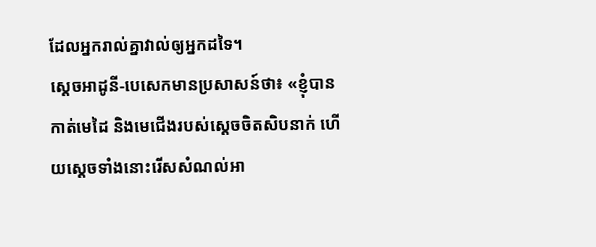ដែលអ្នករាល់គ្នាវាល់ឲ្យអ្នកដទៃ។
ស្តេចអាដូនី-បេសេកមានប្រសាសន៍ថា៖ «ខ្ញុំបានកាត់មេដៃ និងមេជើងរបស់ស្តេចចិតសិបនាក់ ហើយស្តេចទាំងនោះរើសសំណល់អា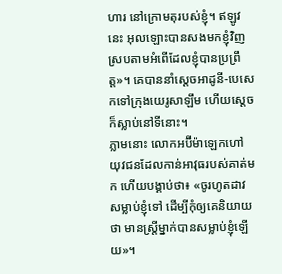ហារ នៅក្រោមតុរបស់ខ្ញុំ។ ឥឡូវនេះ អុលឡោះបានសងមកខ្ញុំវិញ ស្របតាមអំពើដែលខ្ញុំបានប្រព្រឹត្ត»។ គេបាននាំស្តេចអាដូនី-បេសេកទៅក្រុងយេរូសាឡឹម ហើយស្តេចក៏ស្លាប់នៅទីនោះ។
ភ្លាមនោះ លោកអប៊ីម៉ាឡេកហៅយុវជនដែលកាន់អាវុធរបស់គាត់មក ហើយបង្គាប់ថា៖ «ចូរហូតដាវសម្លាប់ខ្ញុំទៅ ដើម្បីកុំឲ្យគេនិយាយថា មានស្ត្រីម្នាក់បានសម្លាប់ខ្ញុំឡើយ»។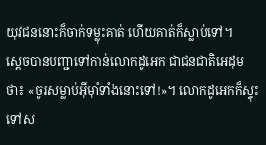យុវជននោះក៏ចាក់ទម្លុះគាត់ ហើយគាត់ក៏ស្លាប់ទៅ។
ស្តេចបានបញ្ជាទៅកាន់លោកដូអេក ជាជនជាតិអេដុមថា៖ «ចូរសម្លាប់អ៊ីមុាំទាំងនោះទៅ!»។ លោកដូអេកក៏ស្ទុះទៅស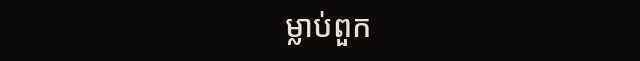ម្លាប់ពួក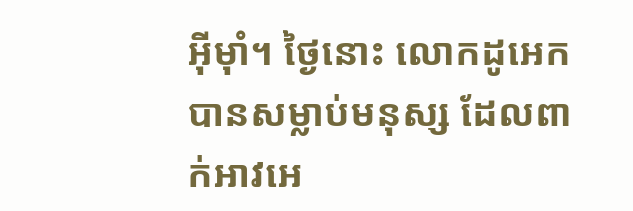អ៊ីមុាំ។ ថ្ងៃនោះ លោកដូអេកបានសម្លាប់មនុស្ស ដែលពាក់អាវអេ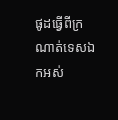ផូដធ្វើពីក្រណាត់ទេសឯកអស់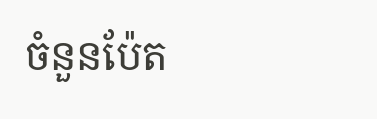ចំនួនប៉ែត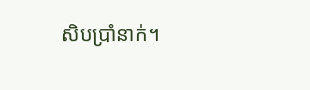សិបប្រាំនាក់។